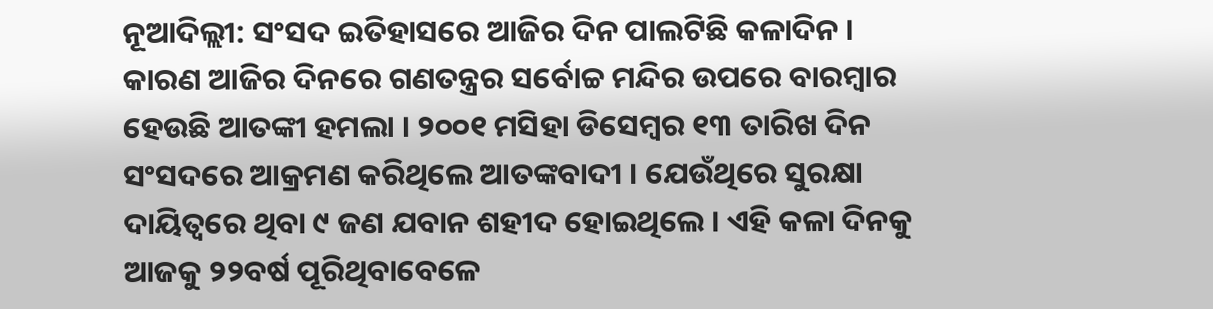ନୂଆଦିଲ୍ଲୀ: ସଂସଦ ଇତିହାସରେ ଆଜିର ଦିନ ପାଲଟିଛି କଳାଦିନ । କାରଣ ଆଜିର ଦିନରେ ଗଣତନ୍ତ୍ରର ସର୍ବୋଚ୍ଚ ମନ୍ଦିର ଉପରେ ବାରମ୍ବାର ହେଉଛି ଆତଙ୍କୀ ହମଲା । ୨୦୦୧ ମସିହା ଡିସେମ୍ବର ୧୩ ତାରିଖ ଦିନ ସଂସଦରେ ଆକ୍ରମଣ କରିଥିଲେ ଆତଙ୍କବାଦୀ । ଯେଉଁଥିରେ ସୁରକ୍ଷା ଦାୟିତ୍ବରେ ଥିବା ୯ ଜଣ ଯବାନ ଶହୀଦ ହୋଇଥିଲେ । ଏହି କଳା ଦିନକୁ ଆଜକୁ ୨୨ବର୍ଷ ପୂରିଥିବାବେଳେ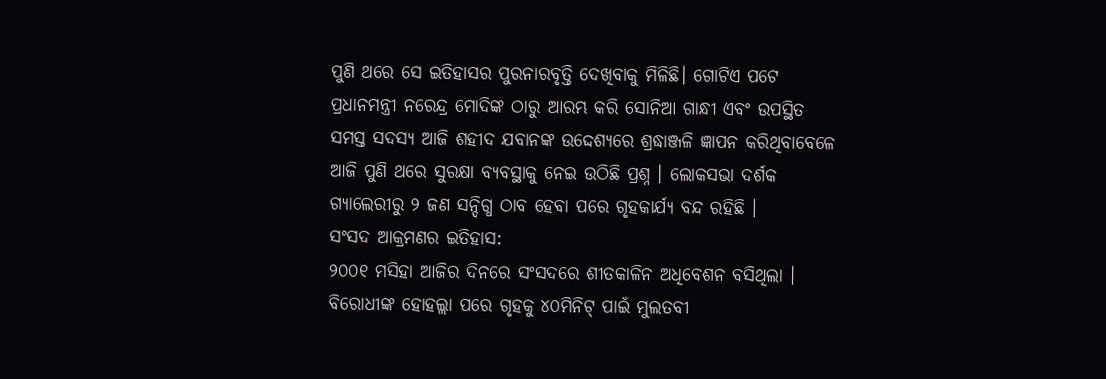ପୁଣି ଥରେ ସେ ଇତିହାସର ପୁରନାରବୃତ୍ତି ଦେଖିବାକୁ ମିଳିଛି। ଗୋଟିଏ ପଟେ ପ୍ରଧାନମନ୍ତ୍ରୀ ନରେନ୍ଦ୍ର ମୋଦିଙ୍କ ଠାରୁ ଆରମ୍ଭ କରି ସୋନିଆ ଗାନ୍ଧୀ ଏବଂ ଉପସ୍ଥିତ ସମସ୍ତ ସଦସ୍ୟ ଆଜି ଶହୀଦ ଯବାନଙ୍କ ଉଦ୍ଦେଶ୍ୟରେ ଶ୍ରଦ୍ଧାଞ୍ଜଳି ଜ୍ଞାପନ କରିଥିବାବେଳେ ଆଜି ପୁଣି ଥରେ ସୁରକ୍ଷା ବ୍ୟବସ୍ଥାକୁ ନେଇ ଉଠିଛି ପ୍ରଶ୍ନ । ଲୋକସଭା ଦର୍ଶକ ଗ୍ୟାଲେରୀରୁ ୨ ଜଣ ସନ୍ଦିଗ୍ଧ ଠାବ ହେବା ପରେ ଗୃହକାର୍ଯ୍ୟ ବନ୍ଦ ରହିଛି ।
ସଂସଦ ଆକ୍ରମଣର ଇତିହାସ:
୨୦୦୧ ମସିହା ଆଜିର ଦିନରେ ସଂସଦରେ ଶୀତକାଳିନ ଅଧିବେଶନ ବସିଥିଲା । ବିରୋଧୀଙ୍କ ହୋହଲ୍ଲା ପରେ ଗୃହକୁ ୪୦ମିନିଟ୍ ପାଇଁ ମୁଲତବୀ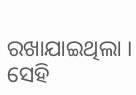ରଖାଯାଇଥିଲା । ସେହି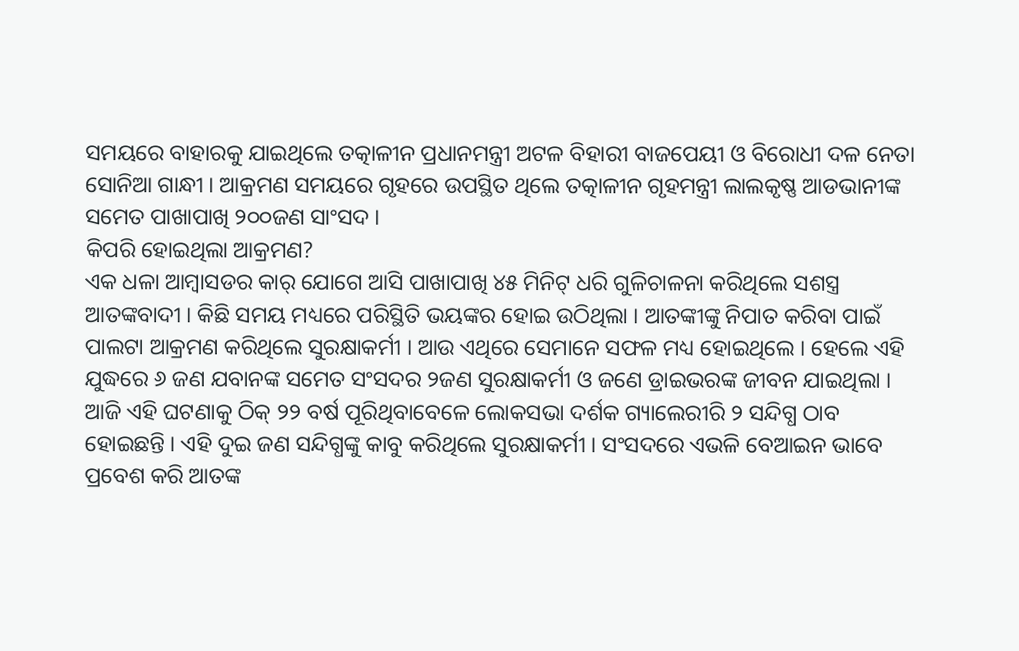ସମୟରେ ବାହାରକୁ ଯାଇଥିଲେ ତତ୍କାଳୀନ ପ୍ରଧାନମନ୍ତ୍ରୀ ଅଟଳ ବିହାରୀ ବାଜପେୟୀ ଓ ବିରୋଧୀ ଦଳ ନେତା ସୋନିଆ ଗାନ୍ଧୀ । ଆକ୍ରମଣ ସମୟରେ ଗୃହରେ ଉପସ୍ଥିତ ଥିଲେ ତତ୍କାଳୀନ ଗୃହମନ୍ତ୍ରୀ ଲାଲକୃଷ୍ଣ ଆଡଭାନୀଙ୍କ ସମେତ ପାଖାପାଖି ୨୦୦ଜଣ ସାଂସଦ ।
କିପରି ହୋଇଥିଲା ଆକ୍ରମଣ?
ଏକ ଧଳା ଆମ୍ବାସଡର କାର୍ ଯୋଗେ ଆସି ପାଖାପାଖି ୪୫ ମିନିଟ୍ ଧରି ଗୁଳିଚାଳନା କରିଥିଲେ ସଶସ୍ତ୍ର ଆତଙ୍କବାଦୀ । କିଛି ସମୟ ମଧ୍ୟରେ ପରିସ୍ଥିତି ଭୟଙ୍କର ହୋଇ ଉଠିଥିଲା । ଆତଙ୍କୀଙ୍କୁ ନିପାତ କରିବା ପାଇଁ ପାଲଟା ଆକ୍ରମଣ କରିଥିଲେ ସୁରକ୍ଷାକର୍ମୀ । ଆଉ ଏଥିରେ ସେମାନେ ସଫଳ ମଧ୍ୟ ହୋଇଥିଲେ । ହେଲେ ଏହି ଯୁଦ୍ଧରେ ୬ ଜଣ ଯବାନଙ୍କ ସମେତ ସଂସଦର ୨ଜଣ ସୁରକ୍ଷାକର୍ମୀ ଓ ଜଣେ ଡ୍ରାଇଭରଙ୍କ ଜୀବନ ଯାଇଥିଲା ।
ଆଜି ଏହି ଘଟଣାକୁ ଠିକ୍ ୨୨ ବର୍ଷ ପୂରିଥିବାବେଳେ ଲୋକସଭା ଦର୍ଶକ ଗ୍ୟାଲେରୀରି ୨ ସନ୍ଦିଗ୍ଧ ଠାବ ହୋଇଛନ୍ତି । ଏହି ଦୁଇ ଜଣ ସନ୍ଦିଗ୍ଧଙ୍କୁ କାବୁ କରିଥିଲେ ସୁରକ୍ଷାକର୍ମୀ । ସଂସଦରେ ଏଭଳି ବେଆଇନ ଭାବେ ପ୍ରବେଶ କରି ଆତଙ୍କ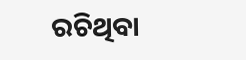ରଚିଥିବା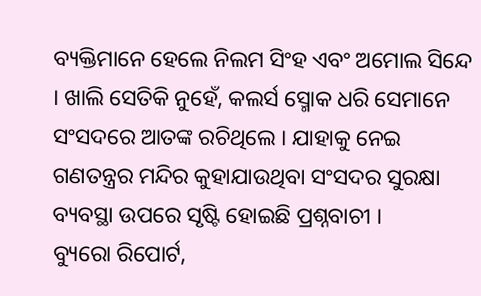ବ୍ୟକ୍ତିମାନେ ହେଲେ ନିଲମ ସିଂହ ଏବଂ ଅମୋଲ ସିନ୍ଦେ । ଖାଲି ସେତିକି ନୁହେଁ, କଲର୍ସ ସ୍ମୋକ ଧରି ସେମାନେ ସଂସଦରେ ଆତଙ୍କ ରଚିଥିଲେ । ଯାହାକୁ ନେଇ ଗଣତନ୍ତ୍ରର ମନ୍ଦିର କୁହାଯାଉଥିବା ସଂସଦର ସୁରକ୍ଷା ବ୍ୟବସ୍ଥା ଉପରେ ସୃଷ୍ଟି ହୋଇଛି ପ୍ରଶ୍ନବାଚୀ ।
ବ୍ୟୁରୋ ରିପୋର୍ଟ,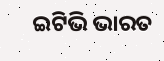ଇଟିଭି ଭାରତ